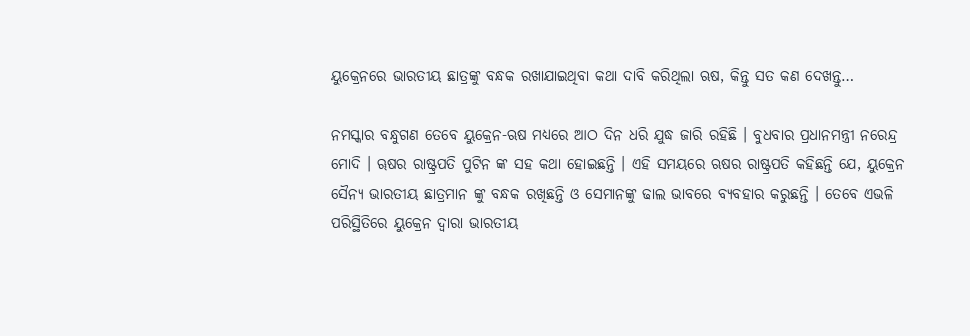ୟୁକ୍ରେନରେ ଭାରତୀୟ ଛାତ୍ରଙ୍କୁ ବନ୍ଧକ ରଖାଯାଇଥିବା କଥା ଦାବି କରିଥିଲା ଋଷ, କିନ୍ତୁ ସତ କଣ ଦେଖନ୍ତୁ…

ନମସ୍କାର ବନ୍ଧୁଗଣ ତେବେ ୟୁକ୍ରେନ-ଋଷ ମଧ୍ୟରେ ଆଠ ଦିନ ଧରି ଯୁଦ୍ଧ ଜାରି ରହିଛି । ବୁଧବାର ପ୍ରଧାନମନ୍ତ୍ରୀ ନରେନ୍ଦ୍ର ମୋଦି । ୠଷର ରାଷ୍ଟ୍ରପତି ପୁଟିନ ଙ୍କ ସହ କଥା ହୋଇଛନ୍ତି । ଏହି ସମୟରେ ଋଷର ରାଷ୍ଟ୍ରପତି କହିଛନ୍ତି ଯେ, ୟୁକ୍ରେନ ସୈନ୍ୟ ଭାରତୀୟ ଛାତ୍ରମାନ ଙ୍କୁ ବନ୍ଧକ ରଖିଛନ୍ତି ଓ ସେମାନଙ୍କୁ ଢାଲ ଭାବରେ ବ୍ୟବହାର କରୁଛନ୍ତି । ତେବେ ଏଭଳି ପରିସ୍ଥିତିରେ ୟୁକ୍ରେନ ଦ୍ୱାରା ଭାରତୀୟ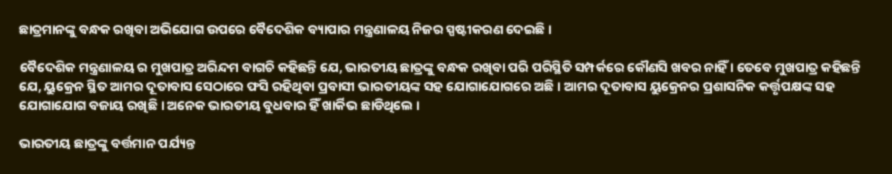ଛାତ୍ରମାନଙ୍କୁ ବନ୍ଧକ ରଖିବା ଅଭିଯୋଗ ଉପରେ ବୈଦେଶିକ ବ୍ୟାପାର ମନ୍ତ୍ରଣାଳୟ ନିଜର ସ୍ପଷ୍ଟୀକରଣ ଦେଇଛି ।

ବୈଦେଶିକ ମନ୍ତ୍ରଣାଳୟ ର ମୁଖପାତ୍ର ଅରିନ୍ଦମ ବାଗଚି କହିଛନ୍ତି ଯେ, ଭାରତୀୟ ଛାତ୍ରଙ୍କୁ ବନ୍ଧକ ରଖିବା ପରି ପରିସ୍ଥିତି ସମ୍ପର୍କରେ କୌଣସି ଖବର ନାହିଁ । ତେବେ ମୁଖପାତ୍ର କହିଛନ୍ତି ଯେ, ୟୁକ୍ରେନ ସ୍ଥିତ ଆମର ଦୂତାବାସ ସେଠାରେ ଫସି ରହିଥିବା ପ୍ରବାସୀ ଭାରତୀୟଙ୍କ ସହ ଯୋଗାଯୋଗରେ ଅଛି । ଆମର ଦୂତାବାସ ୟୁକ୍ରେନର ପ୍ରଶାସନିକ କର୍ତ୍ତୃପକ୍ଷଙ୍କ ସହ ଯୋଗାଯୋଗ ବଜାୟ ରଖିଛି । ଅନେକ ଭାରତୀୟ ବୁଧବାର ହିଁ ଖାର୍କିଭ ଛାଡିଥିଲେ ।

ଭାରତୀୟ ଛାତ୍ରଙ୍କୁ ବର୍ତ୍ତମାନ ପର୍ଯ୍ୟନ୍ତ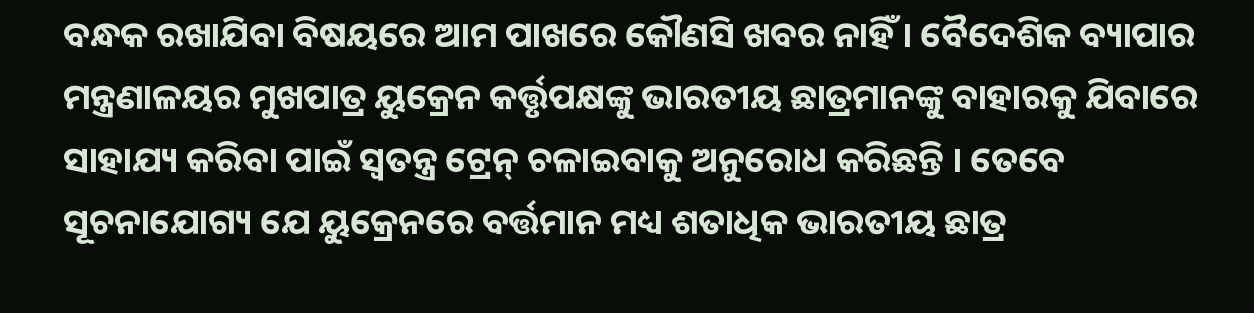ବନ୍ଧକ ରଖାଯିବା ବିଷୟରେ ଆମ ପାଖରେ କୌଣସି ଖବର ନାହିଁ । ବୈଦେଶିକ ବ୍ୟାପାର ମନ୍ତ୍ରଣାଳୟର ମୁଖପାତ୍ର ୟୁକ୍ରେନ କର୍ତ୍ତୃପକ୍ଷଙ୍କୁ ଭାରତୀୟ ଛାତ୍ରମାନଙ୍କୁ ବାହାରକୁ ଯିବାରେ ସାହାଯ୍ୟ କରିବା ପାଇଁ ସ୍ୱତନ୍ତ୍ର ଟ୍ରେନ୍ ଚଳାଇବାକୁ ଅନୁରୋଧ କରିଛନ୍ତି । ତେବେ ସୂଚନାଯୋଗ୍ୟ ଯେ ୟୁକ୍ରେନରେ ବର୍ତ୍ତମାନ ମଧ୍ୟ ଶତାଧିକ ଭାରତୀୟ ଛାତ୍ର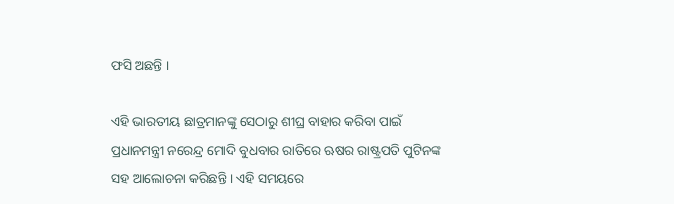ଫସି ଅଛନ୍ତି ।

ଏହି ଭାରତୀୟ ଛାତ୍ରମାନଙ୍କୁ ସେଠାରୁ ଶୀଘ୍ର ବାହାର କରିବା ପାଇଁ ପ୍ରଧାନମନ୍ତ୍ରୀ ନରେନ୍ଦ୍ର ମୋଦି ବୁଧବାର ରାତିରେ ଋଷର ରାଷ୍ଟ୍ରପତି ପୁଟିନଙ୍କ ସହ ଆଲୋଚନା କରିଛନ୍ତି । ଏହି ସମୟରେ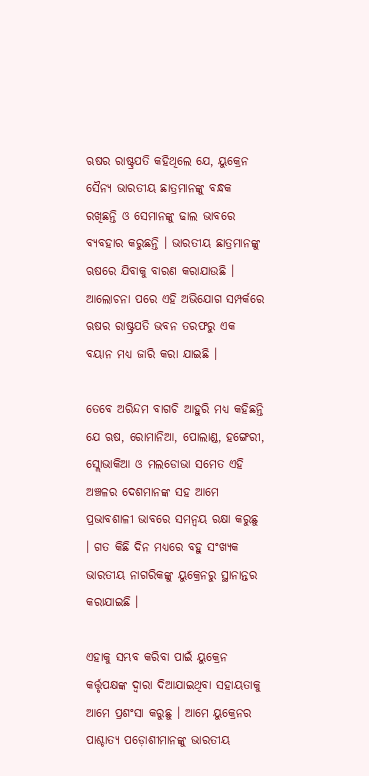ଋଷର ରାଷ୍ଟ୍ରପତି କହିଥିଲେ ଯେ, ୟୁକ୍ରେନ ସୈନ୍ୟ ଭାରତୀୟ ଛାତ୍ରମାନଙ୍କୁ ବନ୍ଧକ ରଖିଛନ୍ତି ଓ ସେମାନଙ୍କୁ ଢାଲ ଭାବରେ ବ୍ୟବହାର କରୁଛନ୍ତି । ଭାରତୀୟ ଛାତ୍ରମାନଙ୍କୁ ଋଷରେ ଯିବାକୁ ବାରଣ କରାଯାଉଛି । ଆଲୋଚନା ପରେ ଏହି ଅଭିଯୋଗ ସମ୍ପର୍କରେ ଋଷର ରାଷ୍ଟ୍ରପତି ଭବନ ତରଫରୁ ଏକ ବୟାନ ମଧ୍ୟ ଜାରି କରା ଯାଇଛି ।

ତେବେ ଅରିନ୍ଦମ ବାଗଚି ଆହୁରି ମଧ୍ୟ କହିଛନ୍ତି ଯେ ଋଷ, ରୋମାନିଆ, ପୋଲାଣ୍ଡ, ହଙ୍ଗେରୀ, ସ୍ଲୋଭାକିଆ ଓ ମଲଡୋଭା ସମେତ ଏହି ଅଞ୍ଚଳର ଦେଶମାନଙ୍କ ସହ ଆମେ ପ୍ରଭାବଶାଳୀ ଭାବରେ ସମନ୍ୱୟ ରକ୍ଷା କରୁଛୁ । ଗତ କିଛି ଦିନ ମଧ୍ୟରେ ବହୁ ସଂଖ୍ୟକ ଭାରତୀୟ ନାଗରିକଙ୍କୁ ୟୁକ୍ରେନରୁ ସ୍ଥାନାନ୍ତର କରାଯାଇଛି ।

ଏହାକୁ ସମ୍ଭବ କରିବା ପାଇଁ ୟୁକ୍ରେନ କର୍ତ୍ତୃପକ୍ଷଙ୍କ ଦ୍ୱାରା ଦିଆଯାଇଥିବା ସହାୟତାକୁ ଆମେ ପ୍ରଶଂସା କରୁଛୁ । ଆମେ ୟୁକ୍ରେନର ପାଶ୍ଚାତ୍ୟ ପଡ଼ୋଶୀମାନଙ୍କୁ ଭାରତୀୟ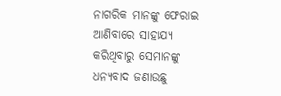ନାଗରିକ ମାନଙ୍କୁ ଫେରାଇ ଆଣିବାରେ ସାହାଯ୍ୟ କରିଥିବାରୁ ସେମାନଙ୍କୁ ଧନ୍ୟବାଦ ଜଣାଉଛୁ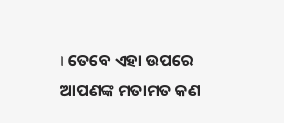। ତେବେ ଏହା ଉପରେ ଆପଣଙ୍କ ମତାମତ କଣ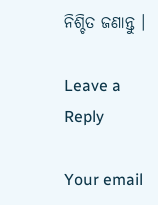ନିଶ୍ଚିତ ଜଣାନ୍ତୁ ।

Leave a Reply

Your email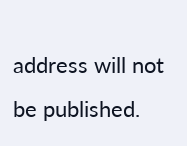address will not be published.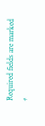Required fields are marked *